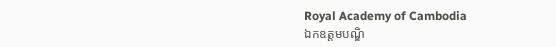Royal Academy of Cambodia
ឯកឧត្តមបណ្ឌិ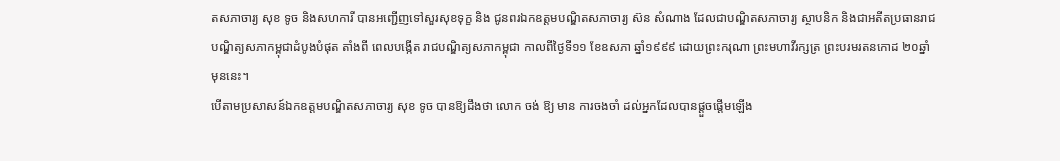តសភាចារ្យ សុខ ទូច និងសហការី បានអញ្ជើញទៅសួរសុខទុក្ខ និង ជូនពរឯកឧត្តមបណ្ឌិតសភាចារ្យ ស៊ន សំណាង ដែលជាបណ្ឌិតសភាចារ្យ ស្ថាបនិក និងជាអតីតប្រធានរាជបណ្ឌិត្យសភាកម្ពុជាដំបូងបំផុត តាំងពី ពេលបង្កើត រាជបណ្ឌិត្យសភាកម្ពុជា កាលពីថ្ងៃទី១១ ខែឧសភា ឆ្នាំ១៩៩៩ ដោយព្រះករុណា ព្រះមហាវីរក្សត្រ ព្រះបរមរតនកោដ ២០ឆ្នាំមុននេះ។
បើតាមប្រសាសន៍ឯកឧត្តមបណ្ឌិតសភាចារ្យ សុខ ទូច បានឱ្យដឹងថា លោក ចង់ ឱ្យ មាន ការចងចាំ ដល់អ្នកដែលបានផ្តួចផ្តើមឡើង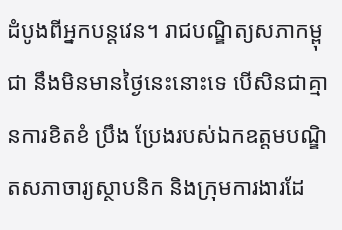ដំបូងពីអ្នកបន្តវេន។ រាជបណ្ឌិត្យសភាកម្ពុជា នឹងមិនមានថ្ងៃនេះនោះទេ បើសិនជាគ្មានការខិតខំ ប្រឹង ប្រែងរបស់ឯកឧត្តមបណ្ឌិតសភាចារ្យស្ថាបនិក និងក្រុមការងារដែ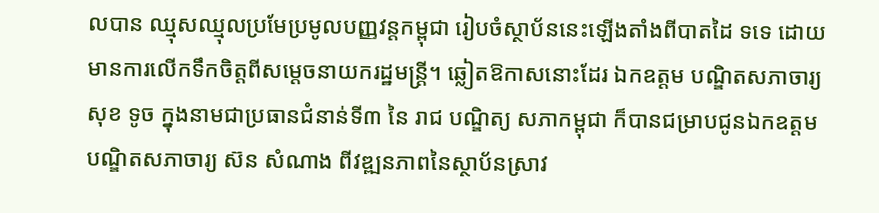លបាន ឈ្មុសឈ្មុលប្រមែប្រមូលបញ្ញវន្តកម្ពុជា រៀបចំស្ថាប័ននេះឡើងតាំងពីបាតដៃ ទទេ ដោយមានការលើកទឹកចិត្តពីសម្តេចនាយករដ្ឋមន្ត្រី។ ឆ្លៀតឱកាសនោះដែរ ឯកឧត្តម បណ្ឌិតសភាចារ្យ សុខ ទូច ក្នុងនាមជាប្រធានជំនាន់ទី៣ នៃ រាជ បណ្ឌិត្យ សភាកម្ពុជា ក៏បានជម្រាបជូនឯកឧត្តមបណ្ឌិតសភាចារ្យ ស៊ន សំណាង ពីវឌ្ឍនភាពនៃស្ថាប័នស្រាវ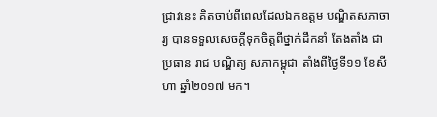ជ្រាវនេះ គិតចាប់ពីពេលដែលឯកឧត្តម បណ្ឌិតសភាចារ្យ បានទទួលសេចក្តីទុកចិត្តពីថ្នាក់ដឹកនាំ តែងតាំង ជា ប្រធាន រាជ បណ្ឌិត្យ សភាកម្ពុជា តាំងពីថ្ងៃទី១១ ខែសីហា ឆ្នាំ២០១៧ មក។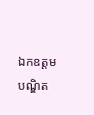ឯកឧត្តមបណ្ឌិត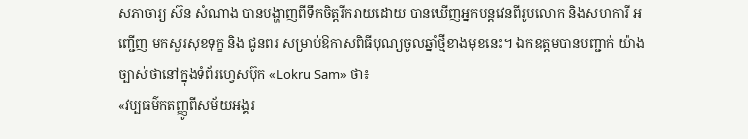សភាចារ្យ ស៊ន សំណាង បានបង្ហាញពីទឹកចិត្តរីករាយដោយ បានឃើញអ្នកបន្តវេនពីរូបលោក និងសហការី អញ្ជើញ មកសួរសុខទុក្ខ និង ជូនពរ សម្រាប់ឱកាសពិធីបុណ្យចូលឆ្នាំថ្មីខាងមុខនេះ។ ឯកឧត្តមបានបញ្ជាក់ យ៉ាងច្បាស់ថានៅក្នុងទំព័រហ្វេសប៊ុក «Lokru Sam» ថា៖
«វប្បធម៌កតញ្ញូពីសម័យអង្គរ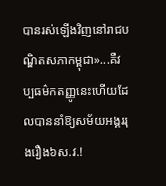បានរស់ឡើងវិញនៅរាជបណ្ឌិតសភាកម្ពុជា»...គឺវប្បធម៌កតញ្ញូនេះហើយដែលបាននាំឱ្យសម័យអង្គររុងរឿង៦ស.វ.!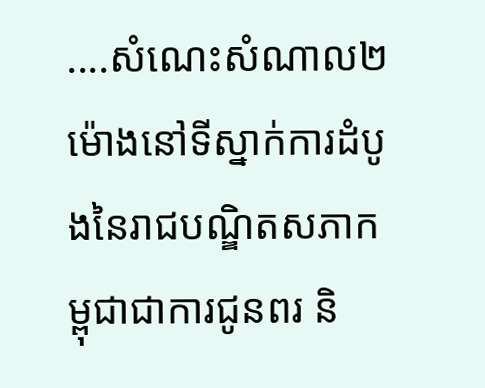....សំណេះសំណាល២ម៉ោងនៅទីស្នាក់ការដំបូងនៃរាជបណ្ឌិតសភាកម្ពុជាជាការជូនពរ និ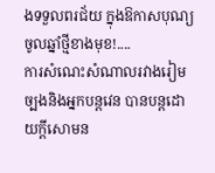ងទទួលពរជ័យ ក្នុងឱកាសបុណ្យចូលឆ្នាំថ្មីខាងមុខ!....
ការសំណេះសំណាលរវាងរៀមច្បងនិងអ្នកបន្តវេន បានបន្តដោយក្តីសោមន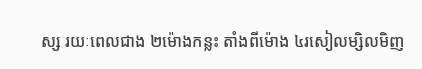ស្ស រយៈពេលជាង ២ម៉ោងកន្លះ តាំងពីម៉ោង ៤រសៀលម្សិលមិញ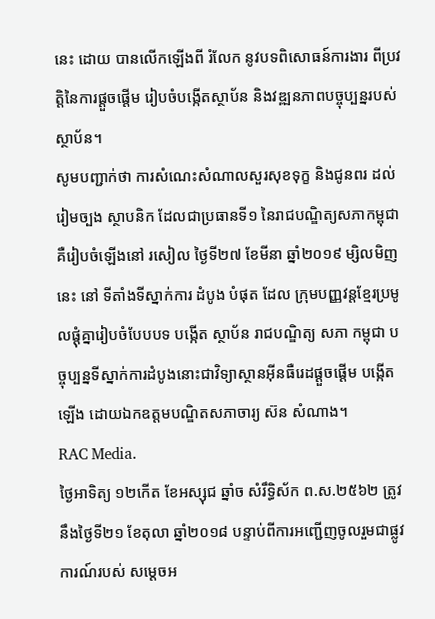នេះ ដោយ បានលើកឡើងពី រំលែក នូវបទពិសោធន៍ការងារ ពីប្រវត្តិនៃការផ្តួចផ្តើម រៀបចំបង្កើតស្ថាប័ន និងវឌ្ឍនភាពបច្ចុប្បន្នរបស់ស្ថាប័ន។
សូមបញ្ជាក់ថា ការសំណេះសំណាលសួរសុខទុក្ខ និងជូនពរ ដល់រៀមច្បង ស្ថាបនិក ដែលជាប្រធានទី១ នៃរាជបណ្ឌិត្យសភាកម្ពុជា គឺរៀបចំឡើងនៅ រសៀល ថ្ងៃទី២៧ ខែមីនា ឆ្នាំ២០១៩ ម្សិលមិញនេះ នៅ ទីតាំងទីស្នាក់ការ ដំបូង បំផុត ដែល ក្រុមបញ្ញវន្តខ្មែរប្រមូលផ្តុំគ្នារៀបចំបែបបទ បង្កើត ស្ថាប័ន រាជបណ្ឌិត្យ សភា កម្ពុជា បច្ចុប្បន្នទីស្នាក់ការដំបូងនោះជាវិទ្យាស្ថានអ៊ីនធឺរេដផ្តួចផ្តើម បង្កើត ឡើង ដោយឯកឧត្តមបណ្ឌិតសភាចារ្យ ស៊ន សំណាង។
RAC Media.
ថ្ងៃអាទិត្យ ១២កើត ខែអស្សុជ ឆ្នាំច សំរឹទ្ធិស័ក ព.ស.២៥៦២ ត្រូវនឹងថ្ងៃទី២១ ខែតុលា ឆ្នាំ២០១៨ បន្ទាប់ពីការអញ្ជើញចូលរួមជាផ្លូវការណ៍របស់ សម្តេចអ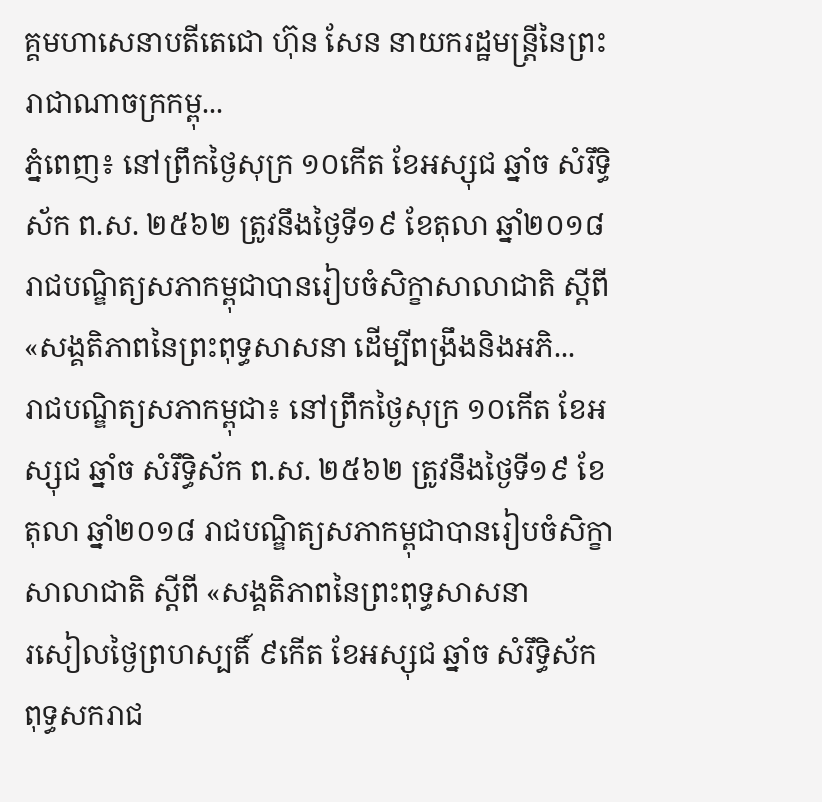គ្គមហាសេនាបតីតេជោ ហ៊ុន សែន នាយករដ្ឋមន្ត្រីនៃព្រះរាជាណាចក្រកម្ពុ...
ភ្នំពេញ៖ នៅព្រឹកថ្ងៃសុក្រ ១០កើត ខែអស្សុជ ឆ្នាំច សំរឹទ្ធិស័ក ព.ស. ២៥៦២ ត្រូវនឹងថ្ងៃទី១៩ ខែតុលា ឆ្នាំ២០១៨ រាជបណ្ឌិត្យសភាកម្ពុជាបានរៀបចំសិក្ខាសាលាជាតិ ស្ដីពី «សង្គតិភាពនៃព្រះពុទ្ធសាសនា ដើម្បីពង្រឹងនិងអភិ...
រាជបណ្ឌិត្យសភាកម្ពុជា៖ នៅព្រឹកថ្ងៃសុក្រ ១០កើត ខែអស្សុជ ឆ្នាំច សំរឹទ្ធិស័ក ព.ស. ២៥៦២ ត្រូវនឹងថ្ងៃទី១៩ ខែតុលា ឆ្នាំ២០១៨ រាជបណ្ឌិត្យសភាកម្ពុជាបានរៀបចំសិក្ខាសាលាជាតិ ស្ដីពី «សង្គតិភាពនៃព្រះពុទ្ធសាសនា
រសៀលថ្ងៃព្រហស្បតិ៍ ៩កើត ខែអស្សុជ ឆ្នាំច សំរឹទ្ធិស័ក ពុទ្ធសករាជ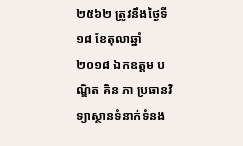២៥៦២ ត្រូវនឹងថ្ងៃទី១៨ ខែតុលាឆ្នាំ២០១៨ ឯកឧត្តម បណ្ឌិត គិន ភា ប្រធានវិទ្យាស្ថានទំនាក់ទំនង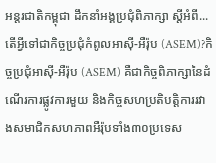អន្តរជាតិកម្ពុជា ដឹកនាំអង្គប្រជុំពិភាក្សា ស្តីអំពី...
តើអ្វីទៅជាកិច្ចប្រជុំកំពូលអាស៊ី-អឺរ៉ុប (ASEM)?កិច្ចប្រជុំអាស៊ី-អឺរ៉ុប (ASEM) គឺជាកិច្ចពិភាក្សានៃដំណើរការផ្លូវការមួយ និងកិច្ចសហប្រតិបត្តិការរវាងសមាជិកសហភាពអឺរ៉ុបទាំង៣០ប្រទេស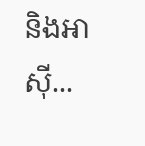និងអាស៊ី...